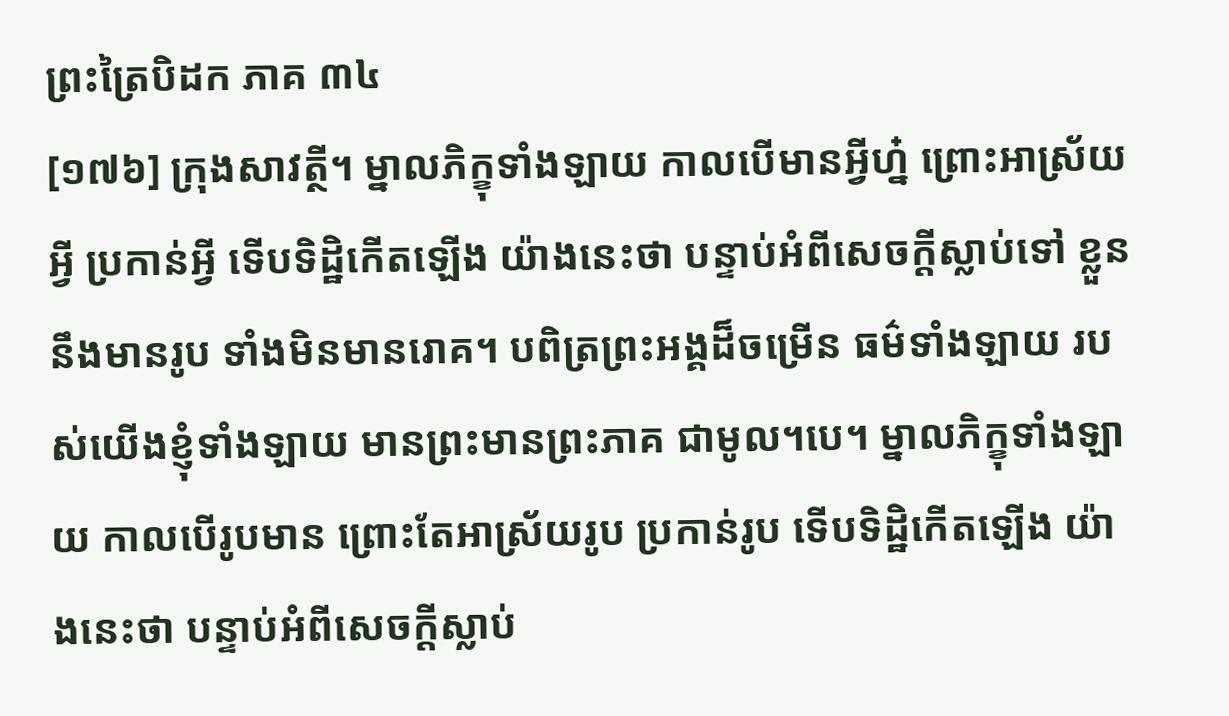ព្រះត្រៃបិដក ភាគ ៣៤
[១៧៦] ក្រុងសាវត្ថី។ ម្នាលភិក្ខុទាំងឡាយ កាលបើមានអ្វីហ្ន៎ ព្រោះអាស្រ័យអ្វី ប្រកាន់អ្វី ទើបទិដ្ឋិកើតឡើង យ៉ាងនេះថា បន្ទាប់អំពីសេចក្តីស្លាប់ទៅ ខ្លួន នឹងមានរូប ទាំងមិនមានរោគ។ បពិត្រព្រះអង្គដ៏ចម្រើន ធម៌ទាំងឡាយ របស់យើងខ្ញុំទាំងឡាយ មានព្រះមានព្រះភាគ ជាមូល។បេ។ ម្នាលភិក្ខុទាំងឡាយ កាលបើរូបមាន ព្រោះតែអាស្រ័យរូប ប្រកាន់រូប ទើបទិដ្ឋិកើតឡើង យ៉ាងនេះថា បន្ទាប់អំពីសេចក្តីស្លាប់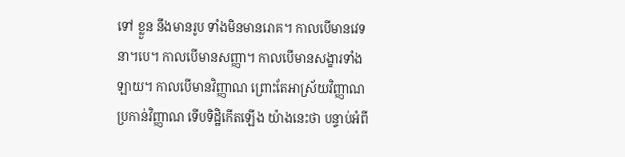ទៅ ខ្លួន នឹងមានរូប ទាំងមិនមានរោគ។ កាលបើមានវេទនា។បេ។ កាលបើមានសញ្ញា។ កាលបើមានសង្ខារទាំងឡាយ។ កាលបើមានវិញ្ញាណ ព្រោះតែអាស្រ័យវិញ្ញាណ ប្រកាន់វិញ្ញាណ ទើបទិដ្ឋិកើតឡើង យ៉ាងនេះថា បន្ទាប់អំពី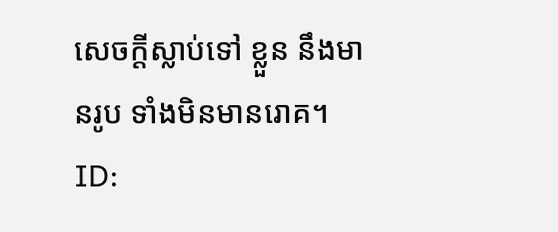សេចក្តីស្លាប់ទៅ ខ្លួន នឹងមានរូប ទាំងមិនមានរោគ។
ID: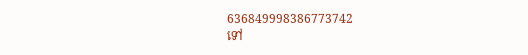636849998386773742
ទៅ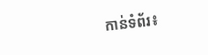កាន់ទំព័រ៖